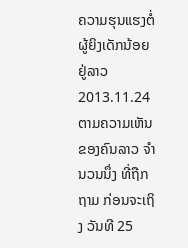ຄວາມຮຸນແຮງຕໍ່ຜູ້ຍິງເດັກນ້ອຍ ຢູ່ລາວ
2013.11.24
ຕາມຄວາມເຫັນ ຂອງຄົນລາວ ຈໍານວນນຶ່ງ ທີ່ຖືກຖາມ ກ່ອນຈະເຖິງ ວັນທີ 25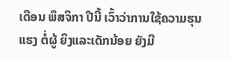ເດືອນ ພຶສຈິກາ ປີນີ້ ເວົ້າວ່າການໃຊ້ຄວາມຮຸນແຮງ ຕໍ່ຜູ້ ຍິງແລະເດັກນ້ອຍ ຍັງມີ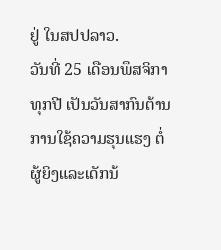ຢູ່ ໃນສປປລາວ.
ວັນທີ່ 25 ເດືອນພຶສຈິກາ ທຸກປີ ເປັນວັນສາກົນຕ້ານ ການໃຊ້ຄວາມຮຸນແຮງ ຕໍ່ຜູ້ຍິງແລະເດັກນ້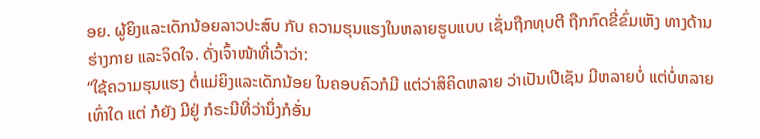ອຍ. ຜູ້ຍິງແລະເດັກນ້ອຍລາວປະສົບ ກັບ ຄວາມຮຸນແຮງໃນຫລາຍຮູບແບບ ເຊັ່ນຖືກທຸບຕີ ຖືກກົດຂີ່ຂົ່ມເຫັງ ທາງດ້ານຮ່າງກາຍ ແລະຈິດໃຈ. ດັ່ງເຈົ້າໜ້າທີ່ເວົ້າວ່າ:
“ໃຊ້ຄວາມຮຸນແຮງ ຕໍ່ແມ່ຍິງແລະເດັກນ້ອຍ ໃນຄອບຄົວກໍມີ ແຕ່ວ່າສິຄິດຫລາຍ ວ່າເປັນເປີເຊັນ ມີຫລາຍບໍ່ ແຕ່ບໍ່ຫລາຍເທົ່າໃດ ແຕ່ ກໍຍັງ ມີຢູ່ ກໍຣະນີທີ່ວ່ານຶ່ງກໍອັ່ນ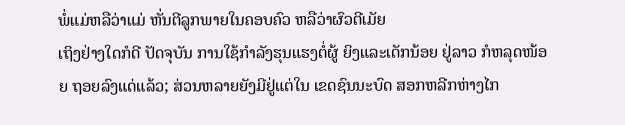ພໍ່ແມ່ຫລືວ່າແມ່ ຫັ່ນຕີລູກພາຍໃນຄອບຄົວ ຫລືວ່າຜົວຕີເມັຍ
ເຖິງຢ່າງໃດກໍດີ ປັດຈຸບັນ ການໃຊ້ກໍາລັງຮຸນແຮງຕໍ່ຜູ້ ຍິງແລະເດັກນ້ອຍ ຢູ່ລາວ ກໍຫລຸດໜ້ອຍ ຖອຍລົງແດ່ແລ້ວ; ສ່ວນຫລາຍຍັງມີຢູ່ແຕ່ໃນ ເຂດຊົນນະບົດ ສອກຫລີກຫ່າງໄກ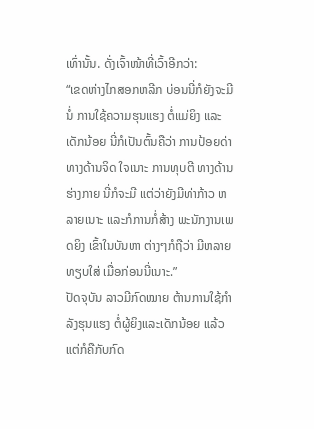ເທົ່ານັ້ນ. ດັ່ງເຈົ້າໜ້າທີ່ເວົ້າອີກວ່າ:
“ເຂດຫ່າງໄກສອກຫລີກ ບ່ອນນີ່ກໍຍັງຈະມີນໍ່ ການໃຊ້ຄວາມຮຸນແຮງ ຕໍ່ແມ່ຍິງ ແລະເດັກນ້ອຍ ນີ່ກໍເປັນຕົ້ນຄືວ່າ ການປ້ອຍດ່າ ທາງດ້ານຈິດ ໃຈເນາະ ການທຸບຕີ ທາງດ້ານຮ່າງກາຍ ນີ່ກໍຈະມີ ແຕ່ວ່າຍັງມີທ່າກ້າວ ຫລາຍເນາະ ແລະກໍການກໍ່ສ້າງ ພະນັກງານເພດຍິງ ເຂົ້າໃນບັນຫາ ຕ່າງໆກໍຖືວ່າ ມີຫລາຍທຽບໃສ່ ເມື່ອກ່ອນນີ່ເນາະ.”
ປັດຈຸບັນ ລາວມີກົດໝາຍ ຕ້ານການໃຊ້ກຳລັງຮຸນແຮງ ຕໍ່ຜູ້ຍິງແລະເດັກນ້ອຍ ແລ້ວແຕ່ກໍຄືກັບກົດ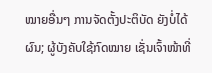ໝາຍອື່ນໆ ການຈັດຕັ້ງປະຕິບັດ ຍັງບໍ່ໄດ້ ຜົນ; ຜູ້ບັງຄັບໃຊ້ກົດໝາຍ ເຊັ່ນເຈົ້າໜ້າທີ່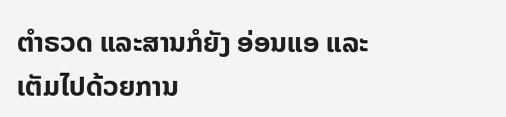ຕຳຣວດ ແລະສານກໍຍັງ ອ່ອນແອ ແລະເຕັມໄປດ້ວຍການ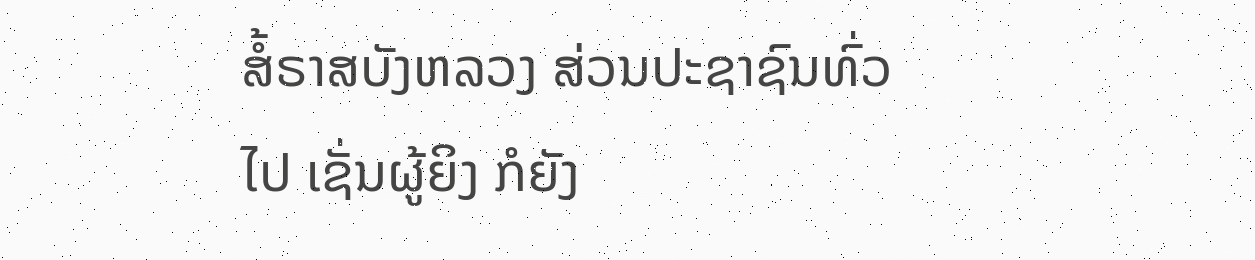ສໍ້ຣາສບັງຫລວງ ສ່ວນປະຊາຊົນທົ່ວ ໄປ ເຊັ່ນຜູ້ຍິງ ກໍຍັງ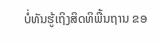ບໍ່ທັນຮູ້ເຖິງສິດທິພື້ນຖານ ຂອ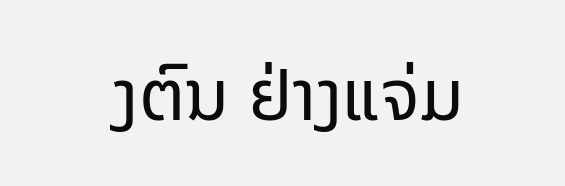ງຕົນ ຢ່າງແຈ່ມ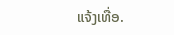ແຈ້ງເທື່ອ.